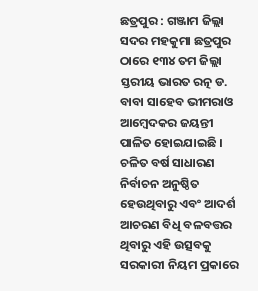ଛତ୍ରପୁର : ଗଞ୍ଜାମ ଜିଲ୍ଲା ସଦର ମହକୁମା ଛତ୍ରପୁର ଠାରେ ୧୩୪ ତମ ଜିଲ୍ଲା ସ୍ତରୀୟ ଭାରତ ରତ୍ନ ଡ. ବାବା ସାହେବ ଭୀମରାଓ ଆମ୍ବେଦକର ଜୟନ୍ତୀ ପାଳିତ ହୋଇଯାଇଛି । ଚଳିତ ବର୍ଷ ସାଧାରଣ ନିର୍ବାଚନ ଅନୁଷ୍ଠିତ ହେଉଥିବାରୁ ଏବଂ ଆଦର୍ଶ ଆଚରଣ ବିଧି ବଳବତ୍ତର ଥିବାରୁ ଏହି ଉତ୍ସବକୁ ସରକାରୀ ନିୟମ ପ୍ରକାରେ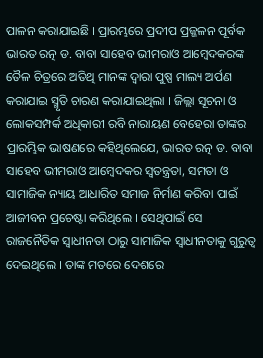ପାଳନ କରାଯାଇଛି । ପ୍ରାରମ୍ଭରେ ପ୍ରଦୀପ ପ୍ରଜ୍ଜଳନ ପୂର୍ବକ ଭାରତ ରତ୍ନ ଡ. ବାବା ସାହେବ ଭୀମରାଓ ଆମ୍ବେଦକରଙ୍କ ତୈଳ ଚିତ୍ରରେ ଅତିଥି ମାନଙ୍କ ଦ୍ବାରା ପୁଷ୍ପ ମାଲ୍ୟ ଅର୍ପଣ କରାଯାଇ ସ୍ମୃତି ଚାରଣ କରାଯାଇଥିଲା । ଜିଲ୍ଲା ସୂଚନା ଓ ଲୋକସମ୍ପର୍କ ଅଧିକାରୀ ରବି ନାରାୟଣ ବେହେରା ତାଙ୍କର ପ୍ରାରମ୍ଭିକ ଭାଷଣରେ କହିଥିଲେଯେ, ଭାରତ ରତ୍ନ ଡ. ବାବା ସାହେବ ଭୀମରାଓ ଆମ୍ବେଦକର ସ୍ବତନ୍ତ୍ରତା, ସମତା ଓ ସାମାଜିକ ନ୍ୟାୟ ଆଧାରିତ ସମାଜ ନିର୍ମାଣ କରିବା ପାଇଁ ଆଜୀବନ ପ୍ରଚେଷ୍ଟା କରିଥିଲେ । ସେଥିପାଇଁ ସେ ରାଜନୈତିକ ସ୍ବାଧୀନତା ଠାରୁ ସାମାଜିକ ସ୍ବାଧୀନତାକୁ ଗୁରୁତ୍ବ ଦେଇଥିଲେ । ତାଙ୍କ ମତରେ ଦେଶରେ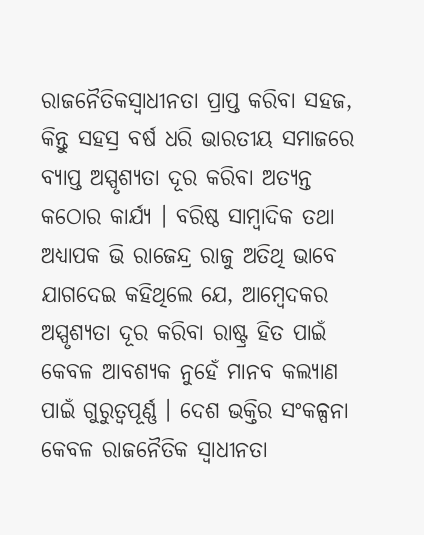ରାଜନୈତିକସ୍ବାଧୀନତା ପ୍ରାପ୍ତ କରିବା ସହଜ, କିନ୍ତୁ ସହସ୍ର ବର୍ଷ ଧରି ଭାରତୀୟ ସମାଜରେ ବ୍ଯାପ୍ତ ଅସ୍ପୃଶ୍ଯତା ଦୂର କରିବା ଅତ୍ୟନ୍ତ କଠୋର କାର୍ଯ୍ୟ । ବରିଷ୍ଠ ସାମ୍ବାଦିକ ତଥା ଅଧ୍ଯାପକ ଭି ରାଜେନ୍ଦ୍ର ରାଜୁ ଅତିଥି ଭାବେ ଯାଗଦେଇ କହିଥିଲେ ଯେ, ଆମ୍ବେଦକର ଅସ୍ପୃଶ୍ୟତା ଦୂର କରିବା ରାଷ୍ଟ୍ର ହିତ ପାଇଁ କେବଳ ଆବଶ୍ୟକ ନୁହେଁ ମାନବ କଲ୍ୟାଣ ପାଇଁ ଗୁରୁତ୍ବପୂର୍ଣ୍ଣ । ଦେଶ ଭକ୍ତିର ସଂକଳ୍ପନା କେବଳ ରାଜନୈତିକ ସ୍ବାଧୀନତା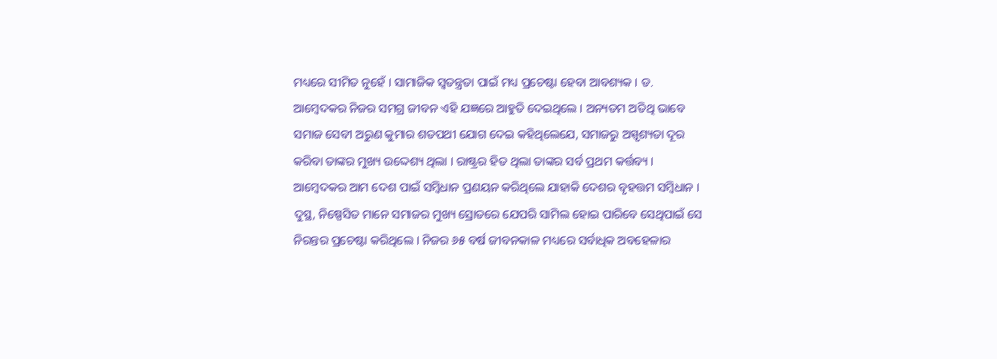ମଧ୍ୟରେ ସୀମିତ ନୁହେଁ । ସାମାଜିକ ସ୍ବତନ୍ତ୍ରତା ପାଇଁ ମଧ୍ୟ ପ୍ରଚେଷ୍ଟା ହେବା ଆବଶ୍ୟକ । ଡ. ଆମ୍ବେଦକର ନିଜର ସମଗ୍ର ଜୀବନ ଏହି ଯଜ୍ଞରେ ଆହୁତି ଦେଇଥିଲେ । ଅନ୍ୟତମ ଅତିଥି ଭାବେ ସମାଜ ସେବୀ ଅରୁଣ କୁମାର ଶତପଥୀ ଯୋଗ ଦେଇ କହିଥିଲେଯେ, ସମାଜରୁ ଅସ୍ପୃଶ୍ୟତା ଦୂର କରିବା ତାଙ୍କର ମୁଖ୍ୟ ଉଦ୍ଦେଶ୍ୟ ଥିଲା । ରାଷ୍ଟ୍ରର ହିତ ଥିଲା ତାଙ୍କର ସର୍ବ ପ୍ରଥମ କର୍ତ୍ତବ୍ୟ ।
ଆମ୍ବେଦକର ଆମ ଦେଶ ପାଇଁ ସମ୍ବିଧାନ ପ୍ରଣୟନ କରିଥିଲେ ଯାହାକି ଦେଶର ବୃହତ୍ତମ ସମ୍ବିଧାନ । ଦୁସ୍ଥ, ନିଷ୍ପେସିତ ମାନେ ସମାଜର ମୁଖ୍ୟ ସ୍ରୋତରେ ଯେପରି ସାମିଲ ହୋଇ ପାରିବେ ସେଥିପାଇଁ ସେ ନିରନ୍ତର ପ୍ରଚେଷ୍ଟା କରିଥିଲେ । ନିଜର ୬୫ ବର୍ଷ ଜୀବନକାଳ ମଧ୍ୟରେ ସର୍ବାଧିକ ଅବହେଳାର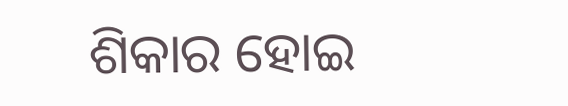ଶିକାର ହୋଇ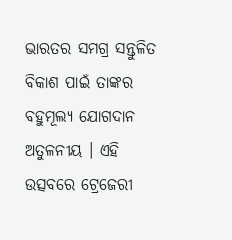ଭାରତର ସମଗ୍ର ସନ୍ତୁଳିତ ବିକାଶ ପାଇଁ ତାଙ୍କର ବହୁମୂଲ୍ୟ ଯୋଗଦାନ ଅତୁଳନୀୟ । ଏହି ଉତ୍ସବରେ ଟ୍ରେଜେରୀ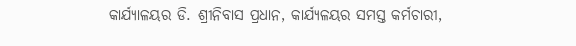କାର୍ଯ୍ୟାଳୟର ଡି. ଶ୍ରୀନିବାସ ପ୍ରଧାନ, କାର୍ଯ୍ୟଳୟର ସମସ୍ତ କର୍ମଚାରୀ,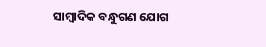ସାମ୍ବାଦିକ ବନ୍ଧୁଗଣ ଯୋଗ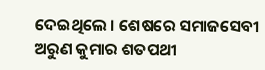ଦେଇଥିଲେ । ଶେଷରେ ସମାଜସେବୀ ଅରୁଣ କୁମାର ଶତପଥୀ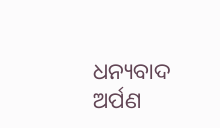ଧନ୍ୟବାଦ ଅର୍ପଣ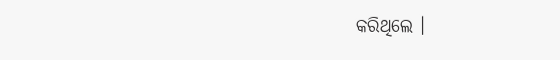କରିଥିଲେ ।